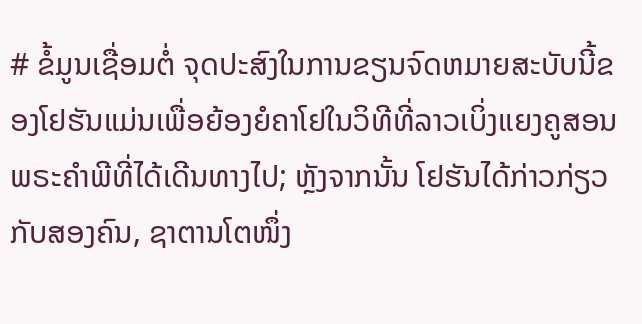# ຂໍ້ມູນເຊື່ອມຕໍ່ ຈຸດປະສົງໃນການຂຽນຈົດຫມາຍສະບັບນີ້ຂອງໂຢຮັນແມ່ນເພື່ອຍ້ອງຍໍຄາໂຢໃນວິທີທີ່ລາວເບິ່ງແຍງຄູສອນພຣະຄຳພີທີ່ໄດ້ເດີນທາງໄປ; ຫຼັງຈາກນັ້ນ ໂຢຮັນໄດ້ກ່າວກ່ຽວກັບສອງຄົນ, ຊາຕານໂຕໜຶ່ງ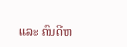ແລະ ຄົນດີຫ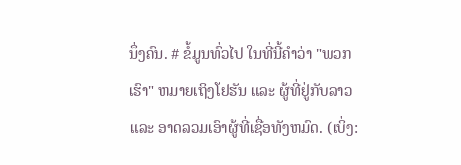ນຶ່ງຄົນ. # ຂໍ້ມູນທົ່ວໄປ ໃນທີ່ນີ້ຄຳວ່າ "ພວກເຮົາ" ຫມາຍເຖິງໂຢຮັນ ແລະ ຜູ້ທີ່ຢູ່ກັບລາວ ແລະ ອາດລວມເອົາຜູ້ທີ່ເຊື່ອທັງຫມົດ. (ເບິ່ງ: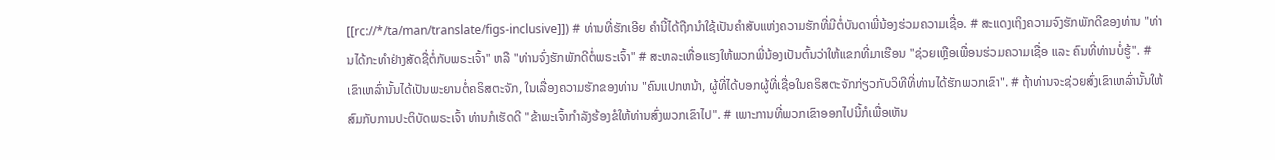[[rc://*/ta/man/translate/figs-inclusive]]) # ທ່ານທີ່ຮັກເອີຍ ຄໍານີ້ໄດ້ຖືກນຳໃຊ້ເປັນຄຳສັບແຫ່ງຄວາມຮັກທີ່ມີຕໍ່ບັນດາພີ່ນ້ອງຮ່ວມຄວາມເຊື່ອ. # ສະແດງເຖິງຄວາມຈົງຮັກພັກດີຂອງທ່ານ "ທ່ານໄດ້ກະທໍາຢ່າງສັດຊື່ຕໍ່ກັບພຣະເຈົ້າ" ຫລື "ທ່ານຈົ່ງຮັກພັກດີຕໍ່ພຣະເຈົ້າ" # ສະຫລະເຫື່ອແຮງໃຫ້ພວກພີ່ນ້ອງເປັນຕົ້ນວ່າໃຫ້ແຂກທີ່ມາເຮືອນ "ຊ່ວຍເຫຼືອເພື່ອນຮ່ວມຄວາມເຊື່ອ ແລະ ຄົນທີ່ທ່ານບໍ່ຮູ້". # ເຂົາເຫລົ່ານັ້ນໄດ້ເປັນພະຍານຕໍ່ຄຣິສຕະຈັກ, ໃນເລື່ອງຄວາມຮັກຂອງທ່ານ "ຄົນແປກຫນ້າ, ຜູ້ທີ່ໄດ້ບອກຜູ້ທີ່ເຊື່ອໃນຄຣິສຕະຈັກກ່ຽວກັບວິທີທີ່ທ່ານໄດ້ຮັກພວກເຂົາ". # ຖ້າທ່ານຈະຊ່ວຍສົ່ງເຂົາເຫລົ່ານັ້ນໃຫ້ສົມກັບການປະຕິບັດພຣະເຈົ້າ ທ່ານກໍເຮັດດີ "ຂ້າພະເຈົ້າກຳລັງຮ້ອງຂໍໃຫ້ທ່ານສົ່ງພວກເຂົາໄປ". # ເພາະການທີ່ພວກເຂົາອອກໄປນີ້ກໍເພື່ອເຫັນ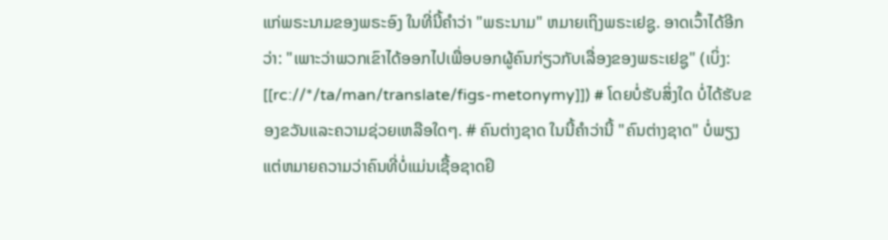ແກ່ພຣະນາມຂອງພຣະອົງ ໃນທີ່ນີ້ຄໍາວ່າ "ພຣະນາມ" ຫມາຍເຖິງພຣະເຢຊູ. ອາດເວົ້າໄດ້ອີກວ່າ: "ເພາະວ່າພວກເຂົາໄດ້ອອກໄປເພື່ອບອກຜູ້ຄົນກ່ຽວກັບເລື່ອງຂອງພຣະເຢຊູ" (ເບິ່ງ: [[rc://*/ta/man/translate/figs-metonymy]]) # ໂດຍບໍ່ຮັບສິ່ງໃດ ບໍ່ໄດ້ຮັບຂອງຂວັນເເລະຄວາມຊ່ວຍເຫລືອໃດໆ. # ຄົນຕ່າງຊາດ ໃນນີ້ຄໍາວ່ານີ້ "ຄົນຕ່າງຊາດ" ບໍ່ພຽງແຕ່ຫມາຍຄວາມວ່າຄົນທີ່ບໍ່ແມ່ນເຊື້ອຊາດຢິ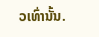ວເທົ່ານັ້ນ.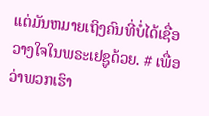ເເຕ່ມັນຫມາຍເຖິງຄົນທີ່ບໍ່ໄດ້ເຊື່ອວາງໃຈໃນພຣະເຢຊູດ້ວຍ. # ເພື່ອວ່າພວກເຮົາ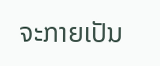ຈະກາຍເປັນ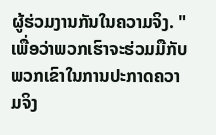ຜູ້ຮ່ວມງານກັນໃນຄວາມຈິງ. "ເພື່ອວ່າພວກເຮົາຈະຮ່ວມມືກັບພວກເຂົາໃນການປະກາດຄວາມຈິງ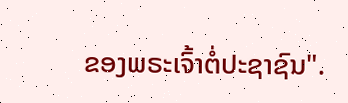ຂອງພຣະເຈົ້າຕໍ່ປະຊາຊົນ".